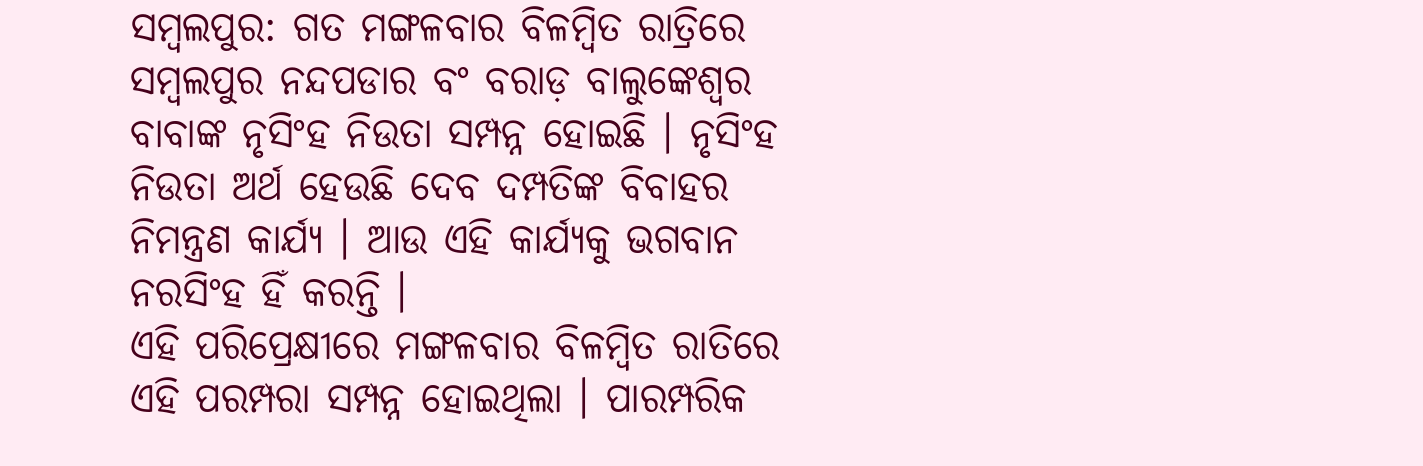ସମ୍ବଲପୁର: ଗତ ମଙ୍ଗଳବାର ବିଳମ୍ବିତ ରାତ୍ରିରେ ସମ୍ବଲପୁର ନନ୍ଦପଡାର ବଂ ବରାଡ଼ ବାଲୁଙ୍କେଶ୍ୱର ବାବାଙ୍କ ନୃସିଂହ ନିଉତା ସମ୍ପନ୍ନ ହୋଇଛି । ନୃସିଂହ ନିଉତା ଅର୍ଥ ହେଉଛି ଦେବ ଦମ୍ପତିଙ୍କ ବିବାହର ନିମନ୍ତ୍ରଣ କାର୍ଯ୍ୟ । ଆଉ ଏହି କାର୍ଯ୍ୟକୁ ଭଗବାନ ନରସିଂହ ହିଁ କରନ୍ତି ।
ଏହି ପରିପ୍ରେକ୍ଷୀରେ ମଙ୍ଗଳବାର ବିଳମ୍ୱିତ ରାତିରେ ଏହି ପରମ୍ପରା ସମ୍ପନ୍ନ ହୋଇଥିଲା । ପାରମ୍ପରିକ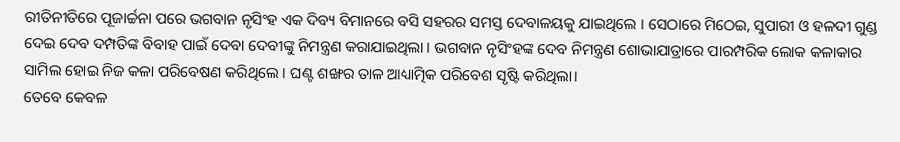ରୀତିନୀତିରେ ପୂଜାର୍ଚ୍ଚନା ପରେ ଭଗବାନ ନୃସିଂହ ଏକ ଦିବ୍ୟ ବିମାନରେ ବସି ସହରର ସମସ୍ତ ଦେବାଳୟକୁ ଯାଇଥିଲେ । ସେଠାରେ ମିଠେଇ, ସୁପାରୀ ଓ ହଳଦୀ ଗୁଣ୍ଡ ଦେଇ ଦେବ ଦମ୍ପତିଙ୍କ ବିବାହ ପାଇଁ ଦେବା ଦେବୀଙ୍କୁ ନିମନ୍ତ୍ରଣ କରାଯାଇଥିଲା । ଭଗବାନ ନୃସିଂହଙ୍କ ଦେବ ନିମନ୍ତ୍ରଣ ଶୋଭାଯାତ୍ରାରେ ପାରମ୍ପରିକ ଲୋକ କଳାକାର ସାମିଲ ହୋଇ ନିଜ କଳା ପରିବେଷଣ କରିଥିଲେ । ଘଣ୍ଟ ଶଙ୍ଖର ତାଳ ଆଧ୍ୟାତ୍ମିକ ପରିବେଶ ସୃଷ୍ଟି କରିଥିଲା।
ତେବେ କେବଳ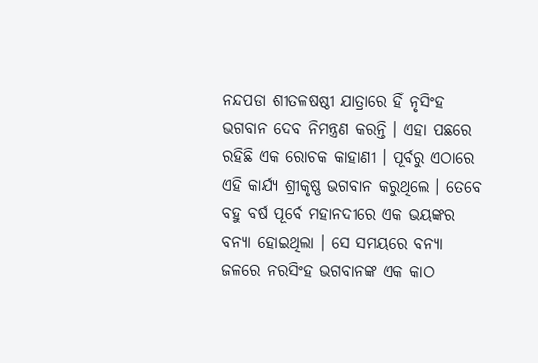ନନ୍ଦପଡା ଶୀତଳଷଷ୍ଠୀ ଯାତ୍ରାରେ ହିଁ ନୃସିଂହ ଭଗବାନ ଦେବ ନିମନ୍ତ୍ରଣ କରନ୍ତି । ଏହା ପଛରେ ରହିଛି ଏକ ରୋଚକ କାହାଣୀ । ପୂର୍ବରୁ ଏଠାରେ ଏହି କାର୍ଯ୍ୟ ଶ୍ରୀକୃଷ୍ଣ ଭଗବାନ କରୁଥିଲେ । ତେବେ ବହୁ ବର୍ଷ ପୂର୍ବେ ମହାନଦୀରେ ଏକ ଭୟଙ୍କର ବନ୍ୟା ହୋଇଥିଲା । ସେ ସମୟରେ ବନ୍ୟା ଜଳରେ ନରସିଂହ ଭଗବାନଙ୍କ ଏକ କାଠ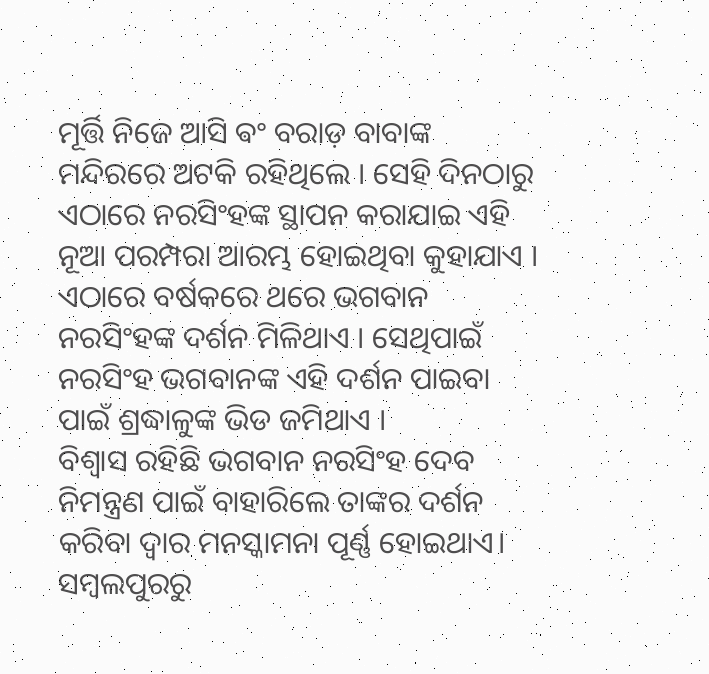ମୂର୍ତ୍ତି ନିଜେ ଆସି ଵଂ ବରାଡ଼ ବାବାଙ୍କ ମନ୍ଦିରରେ ଅଟକି ରହିଥିଲେ । ସେହି ଦିନଠାରୁ ଏଠାରେ ନରସିଂହଙ୍କ ସ୍ଥାପନ କରାଯାଇ ଏହି ନୂଆ ପରମ୍ପରା ଆରମ୍ଭ ହୋଇଥିବା କୁହାଯାଏ ।
ଏଠାରେ ବର୍ଷକରେ ଥରେ ଭଗବାନ ନରସିଂହଙ୍କ ଦର୍ଶନ ମିଳିଥାଏ । ସେଥିପାଇଁ ନରସିଂହ ଭଗବାନଙ୍କ ଏହି ଦର୍ଶନ ପାଇବା ପାଇଁ ଶ୍ରଦ୍ଧାଳୁଙ୍କ ଭିଡ ଜମିଥାଏ ।
ବିଶ୍ୱାସ ରହିଛି ଭଗବାନ ନରସିଂହ ଦେବ ନିମନ୍ତ୍ରଣ ପାଇଁ ବାହାରିଲେ ତାଙ୍କର ଦର୍ଶନ କରିବା ଦ୍ବାର ମନସ୍କାମନା ପୂର୍ଣ୍ଣ ହୋଇଥାଏ।
ସମ୍ବଲପୁରରୁ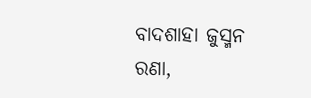ବାଦଶାହା ଜୁସ୍ମନ ରଣା,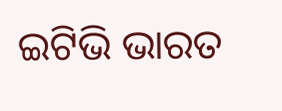ଇଟିଭି ଭାରତ